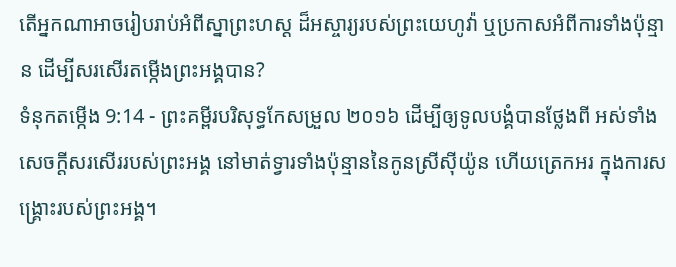តើអ្នកណាអាចរៀបរាប់អំពីស្នាព្រះហស្ដ ដ៏អស្ចារ្យរបស់ព្រះយេហូវ៉ា ឬប្រកាសអំពីការទាំងប៉ុន្មាន ដើម្បីសរសើរតម្កើងព្រះអង្គបាន?
ទំនុកតម្កើង 9:14 - ព្រះគម្ពីរបរិសុទ្ធកែសម្រួល ២០១៦ ដើម្បីឲ្យទូលបង្គំបានថ្លែងពី អស់ទាំងសេចក្ដីសរសើររបស់ព្រះអង្គ នៅមាត់ទ្វារទាំងប៉ុន្មាននៃកូនស្រីស៊ីយ៉ូន ហើយត្រេកអរ ក្នុងការសង្គ្រោះរបស់ព្រះអង្គ។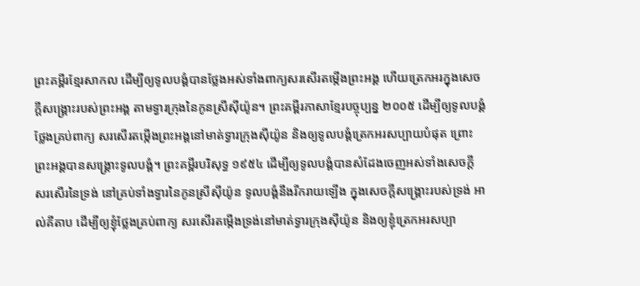ព្រះគម្ពីរខ្មែរសាកល ដើម្បីឲ្យទូលបង្គំបានថ្លែងអស់ទាំងពាក្យសរសើរតម្កើងព្រះអង្គ ហើយត្រេកអរក្នុងសេចក្ដីសង្គ្រោះរបស់ព្រះអង្គ តាមទ្វារក្រុងនៃកូនស្រីស៊ីយ៉ូន។ ព្រះគម្ពីរភាសាខ្មែរបច្ចុប្បន្ន ២០០៥ ដើម្បីឲ្យទូលបង្គំថ្លែងគ្រប់ពាក្យ សរសើរតម្កើងព្រះអង្គនៅមាត់ទ្វារក្រុងស៊ីយ៉ូន និងឲ្យទូលបង្គំត្រេកអរសប្បាយបំផុត ព្រោះព្រះអង្គបានសង្គ្រោះទូលបង្គំ។ ព្រះគម្ពីរបរិសុទ្ធ ១៩៥៤ ដើម្បីឲ្យទូលបង្គំបានសំដែងចេញអស់ទាំងសេចក្ដី សរសើរនៃទ្រង់ នៅគ្រប់ទាំងទ្វារនៃកូនស្រីស៊ីយ៉ូន ទូលបង្គំនឹងរីករាយឡើង ក្នុងសេចក្ដីសង្គ្រោះរបស់ទ្រង់ អាល់គីតាប ដើម្បីឲ្យខ្ញុំថ្លែងគ្រប់ពាក្យ សរសើរតម្កើងទ្រង់នៅមាត់ទ្វារក្រុងស៊ីយ៉ូន និងឲ្យខ្ញុំត្រេកអរសប្បា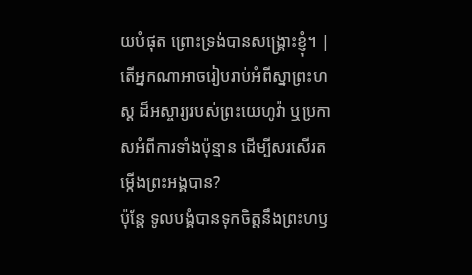យបំផុត ព្រោះទ្រង់បានសង្គ្រោះខ្ញុំ។ |
តើអ្នកណាអាចរៀបរាប់អំពីស្នាព្រះហស្ដ ដ៏អស្ចារ្យរបស់ព្រះយេហូវ៉ា ឬប្រកាសអំពីការទាំងប៉ុន្មាន ដើម្បីសរសើរតម្កើងព្រះអង្គបាន?
ប៉ុន្តែ ទូលបង្គំបានទុកចិត្តនឹងព្រះហឫ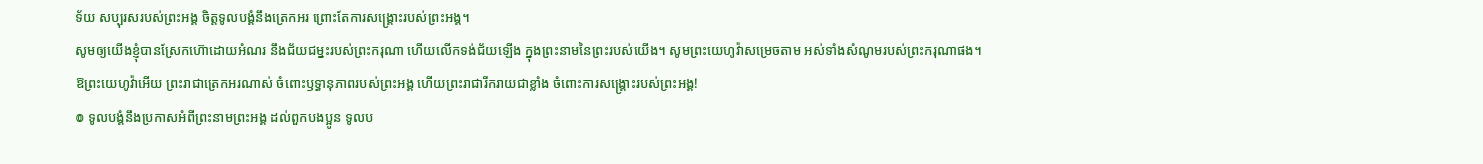ទ័យ សប្បុរសរបស់ព្រះអង្គ ចិត្តទូលបង្គំនឹងត្រេកអរ ព្រោះតែការសង្គ្រោះរបស់ព្រះអង្គ។
សូមឲ្យយើងខ្ញុំបានស្រែកហ៊ោដោយអំណរ នឹងជ័យជម្នះរបស់ព្រះករុណា ហើយលើកទង់ជ័យឡើង ក្នុងព្រះនាមនៃព្រះរបស់យើង។ សូមព្រះយេហូវ៉ាសម្រេចតាម អស់ទាំងសំណូមរបស់ព្រះករុណាផង។
ឱព្រះយេហូវ៉ាអើយ ព្រះរាជាត្រេកអរណាស់ ចំពោះឫទ្ធានុភាពរបស់ព្រះអង្គ ហើយព្រះរាជារីករាយជាខ្លាំង ចំពោះការសង្គ្រោះរបស់ព្រះអង្គ!
៙ ទូលបង្គំនឹងប្រកាសអំពីព្រះនាមព្រះអង្គ ដល់ពួកបងប្អូន ទូលប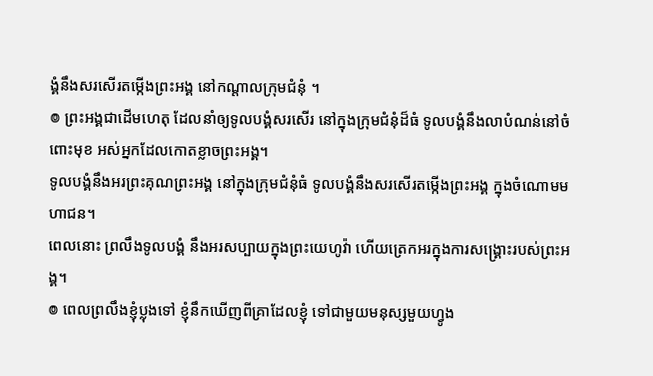ង្គំនឹងសរសើរតម្កើងព្រះអង្គ នៅកណ្ដាលក្រុមជំនុំ ។
៙ ព្រះអង្គជាដើមហេតុ ដែលនាំឲ្យទូលបង្គំសរសើរ នៅក្នុងក្រុមជំនុំដ៏ធំ ទូលបង្គំនឹងលាបំណន់នៅចំពោះមុខ អស់អ្នកដែលកោតខ្លាចព្រះអង្គ។
ទូលបង្គំនឹងអរព្រះគុណព្រះអង្គ នៅក្នុងក្រុមជំនុំធំ ទូលបង្គំនឹងសរសើរតម្កើងព្រះអង្គ ក្នុងចំណោមមហាជន។
ពេលនោះ ព្រលឹងទូលបង្គំ នឹងអរសប្បាយក្នុងព្រះយេហូវ៉ា ហើយត្រេកអរក្នុងការសង្គ្រោះរបស់ព្រះអង្គ។
៙ ពេលព្រលឹងខ្ញុំប្លុងទៅ ខ្ញុំនឹកឃើញពីគ្រាដែលខ្ញុំ ទៅជាមួយមនុស្សមួយហ្វូង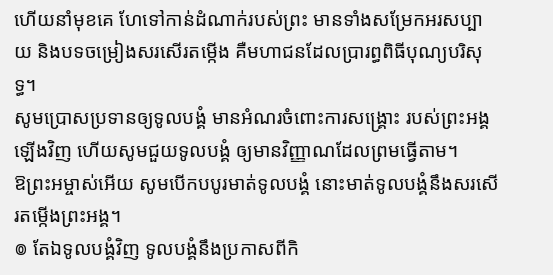ហើយនាំមុខគេ ហែទៅកាន់ដំណាក់របស់ព្រះ មានទាំងសម្រែកអរសប្បាយ និងបទចម្រៀងសរសើរតម្កើង គឺមហាជនដែលប្រារព្ធពិធីបុណ្យបរិសុទ្ធ។
សូមប្រោសប្រទានឲ្យទូលបង្គំ មានអំណរចំពោះការសង្គ្រោះ របស់ព្រះអង្គឡើងវិញ ហើយសូមជួយទូលបង្គំ ឲ្យមានវិញ្ញាណដែលព្រមធ្វើតាម។
ឱព្រះអម្ចាស់អើយ សូមបើកបបូរមាត់ទូលបង្គំ នោះមាត់ទូលបង្គំនឹងសរសើរតម្កើងព្រះអង្គ។
៙ តែឯទូលបង្គំវិញ ទូលបង្គំនឹងប្រកាសពីកិ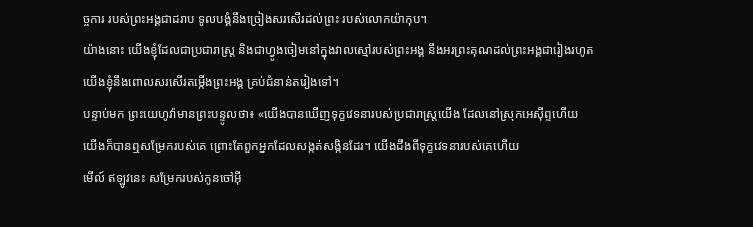ច្ចការ របស់ព្រះអង្គជាដរាប ទូលបង្គំនឹងច្រៀងសរសើរដល់ព្រះ របស់លោកយ៉ាកុប។
យ៉ាងនោះ យើងខ្ញុំដែលជាប្រជារាស្ត្រ និងជាហ្វូងចៀមនៅក្នុងវាលស្មៅរបស់ព្រះអង្គ នឹងអរព្រះគុណដល់ព្រះអង្គជារៀងរហូត យើងខ្ញុំនឹងពោលសរសើរតម្កើងព្រះអង្គ គ្រប់ជំនាន់តរៀងទៅ។
បន្ទាប់មក ព្រះយេហូវ៉ាមានព្រះបន្ទូលថា៖ «យើងបានឃើញទុក្ខវេទនារបស់ប្រជារាស្ត្រយើង ដែលនៅស្រុកអេស៊ីព្ទហើយ យើងក៏បានឮសម្រែករបស់គេ ព្រោះតែពួកអ្នកដែលសង្កត់សង្កិនដែរ។ យើងដឹងពីទុក្ខវេទនារបស់គេហើយ
មើល៍ ឥឡូវនេះ សម្រែករបស់កូនចៅអ៊ី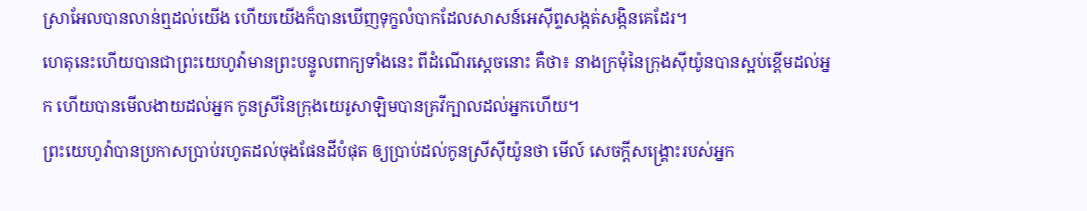ស្រាអែលបានលាន់ឮដល់យើង ហើយយើងក៏បានឃើញទុក្ខលំបាកដែលសាសន៍អេស៊ីព្ទសង្កត់សង្កិនគេដែរ។
ហេតុនេះហើយបានជាព្រះយេហូវ៉ាមានព្រះបន្ទូលពាក្យទាំងនេះ ពីដំណើរស្តេចនោះ គឺថា៖ នាងក្រមុំនៃក្រុងស៊ីយ៉ូនបានស្អប់ខ្ពើមដល់អ្នក ហើយបានមើលងាយដល់អ្នក កូនស្រីនៃក្រុងយេរូសាឡិមបានគ្រវីក្បាលដល់អ្នកហើយ។
ព្រះយេហូវ៉ាបានប្រកាសប្រាប់រហូតដល់ចុងផែនដីបំផុត ឲ្យប្រាប់ដល់កូនស្រីស៊ីយ៉ូនថា មើល៍ សេចក្ដីសង្គ្រោះរបស់អ្នក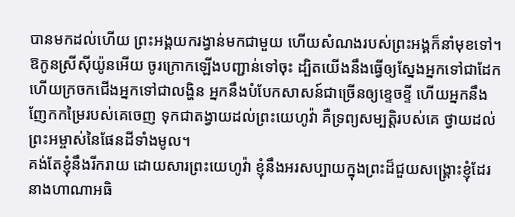បានមកដល់ហើយ ព្រះអង្គយករង្វាន់មកជាមួយ ហើយសំណងរបស់ព្រះអង្គក៏នាំមុខទៅ។
ឱកូនស្រីស៊ីយ៉ូនអើយ ចូរក្រោកឡើងបញ្ជាន់ទៅចុះ ដ្បិតយើងនឹងធ្វើឲ្យស្នែងអ្នកទៅជាដែក ហើយក្រចកជើងអ្នកទៅជាលង្ហិន អ្នកនឹងបំបែកសាសន៍ជាច្រើនឲ្យខ្ទេចខ្ទី ហើយអ្នកនឹង ញែកកម្រៃរបស់គេចេញ ទុកជាតង្វាយដល់ព្រះយេហូវ៉ា គឺទ្រព្យសម្បត្តិរបស់គេ ថ្វាយដល់ព្រះអម្ចាស់នៃផែនដីទាំងមូល។
គង់តែខ្ញុំនឹងរីករាយ ដោយសារព្រះយេហូវ៉ា ខ្ញុំនឹងអរសប្បាយក្នុងព្រះដ៏ជួយសង្គ្រោះខ្ញុំដែរ
នាងហាណាអធិ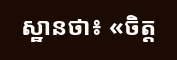ស្ឋានថា៖ «ចិត្ត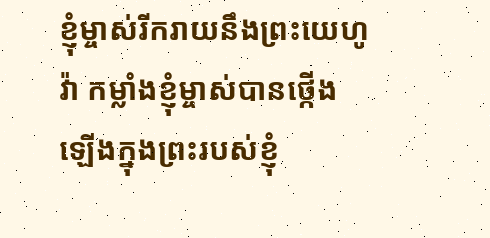ខ្ញុំម្ចាស់រីករាយនឹងព្រះយេហូវ៉ា កម្លាំងខ្ញុំម្ចាស់បានថ្កើងឡើងក្នុងព្រះរបស់ខ្ញុំ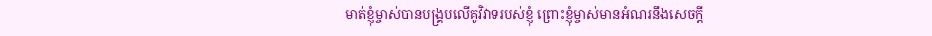មាត់ខ្ញុំម្ចាស់បានបង្គ្របលើគូវិវាទរបស់ខ្ញុំ ព្រោះខ្ញុំម្ចាស់មានអំណរនឹងសេចក្ដី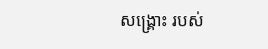សង្គ្រោះ របស់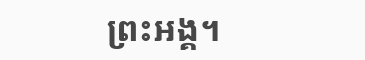ព្រះអង្គ។